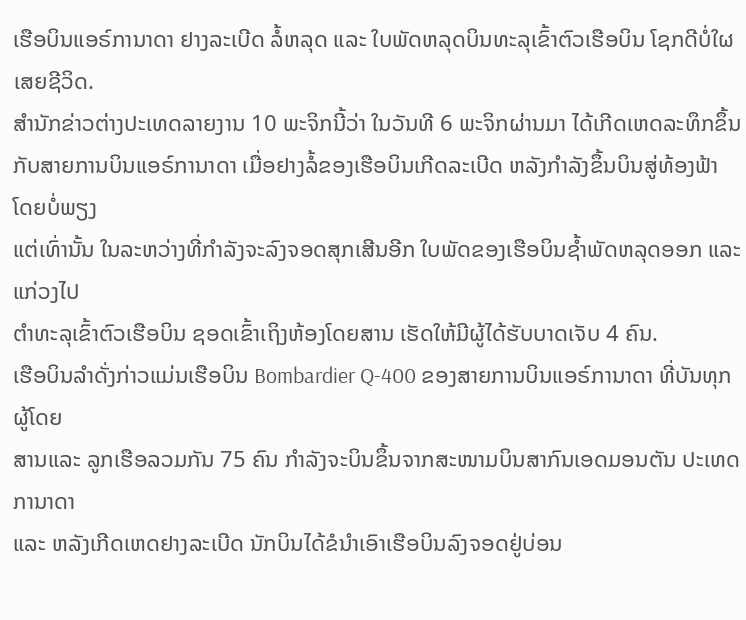ເຮືອບິນແອຣ໌ການາດາ ຢາງລະເບີດ ລໍ້ຫລຸດ ແລະ ໃບພັດຫລຸດບິນທະລຸເຂົ້າຕົວເຮືອບິນ ໂຊກດີບໍ່ໃຜເສຍຊີວິດ.
ສຳນັກຂ່າວຕ່າງປະເທດລາຍງານ 10 ພະຈິກນີ້ວ່າ ໃນວັນທີ 6 ພະຈິກຜ່ານມາ ໄດ້ເກີດເຫດລະທຶກຂຶ້ນ
ກັບສາຍການບິນແອຣ໌ການາດາ ເມື່ອຢາງລໍ້ຂອງເຮືອບິນເກີດລະເບີດ ຫລັງກຳລັງຂຶ້ນບິນສູ່ທ້ອງຟ້າ ໂດຍບໍ່ພຽງ
ແຕ່ເທົ່ານັ້ນ ໃນລະຫວ່າງທີ່ກຳລັງຈະລົງຈອດສຸກເສີນອີກ ໃບພັດຂອງເຮືອບິນຊ້ຳພັດຫລຸດອອກ ແລະ ແກ່ວງໄປ
ຕຳທະລຸເຂົ້າຕົວເຮືອບິນ ຊອດເຂົ້າເຖິງຫ້ອງໂດຍສານ ເຮັດໃຫ້ມີຜູ້ໄດ້ຮັບບາດເຈັບ 4 ຄົນ.
ເຮືອບິນລຳດັ່ງກ່າວແມ່ນເຮືອບິນ Bombardier Q-400 ຂອງສາຍການບິນແອຣ໌ການາດາ ທີ່ບັນທຸກຜູ້ໂດຍ
ສານແລະ ລູກເຮືອລວມກັນ 75 ຄົນ ກຳລັງຈະບິນຂຶ້ນຈາກສະໜາມບິນສາກົນເອດມອນຕັນ ປະເທດການາດາ
ແລະ ຫລັງເກີດເຫດຢາງລະເບີດ ນັກບິນໄດ້ຂໍນຳເອົາເຮືອບິນລົງຈອດຢູ່ບ່ອນ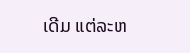ເດີມ ແຕ່ລະຫ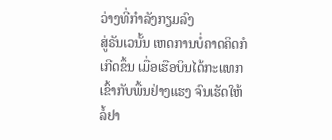ວ່າງທີ່ກຳລັງກຽມລົງ
ສູ່ຣັນເວນັ້ນ ເຫດການບໍ່ຄາດຄິດກໍເກີດຂຶ້ນ ເມື່ອເຮືອບິນໄດ້ກະແທກເຂົ້າກັບພື້ນຢ່າງແຮງ ຈົນເຮັດໃຫ້ລໍ້ຢາ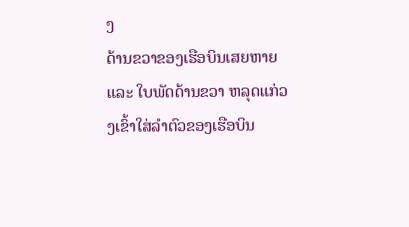ງ
ດ້ານຂວາຂອງເຮືອບິນເສຍຫາຍ ແລະ ໃບພັດດ້ານຂວາ ຫລຸດແກ່ວງເຂົ້າໃສ່ລຳຕົວຂອງເຮືອບິນ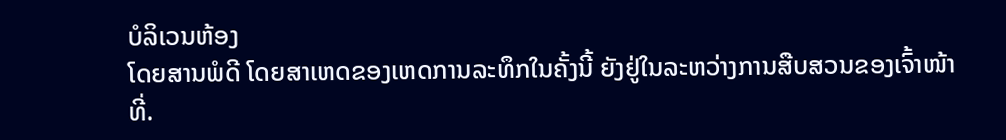ບໍລິເວນຫ້ອງ
ໂດຍສານພໍດີ ໂດຍສາເຫດຂອງເຫດການລະທຶກໃນຄັ້ງນີ້ ຍັງຢູ່ໃນລະຫວ່າງການສືບສວນຂອງເຈົ້າໜ້າທີ່.